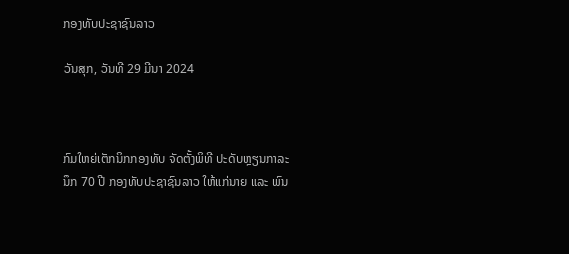ກອງທັບປະຊາຊົນລາວ

ວັນສຸກ, ວັນທີ 29 ມີນາ 2024



ກົມໃຫຍ່ເຕັກນິກກອງທັບ ຈັດຕັ້ງພິທີ ປະດັບຫຼຽນກາລະນຶກ 70 ປີ ກອງທັບປະຊາຊົນລາວ ໃຫ້ແກ່ນາຍ ແລະ ພົນ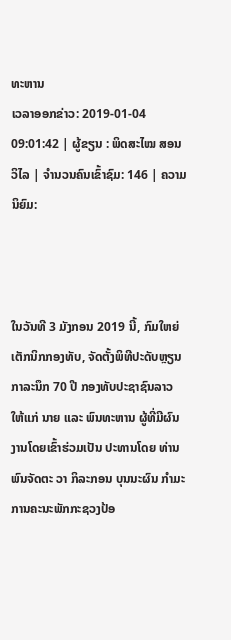ທະຫານ
ເວລາອອກຂ່າວ: 2019-01-04 09:01:42 | ຜູ້ຂຽນ : ພິດສະໄໝ ສອນວິໄລ | ຈຳນວນຄົນເຂົ້າຊົມ: 146 | ຄວາມນິຍົມ:



ໃນວັນທີ 3 ມັງກອນ 2019 ນີ້, ກົມໃຫຍ່ເຕັກນິກກອງທັບ, ຈັດຕັ້ງພິທີປະດັບຫຼຽນກາລະນຶກ 70 ປີ ກອງທັບປະຊາຊົນລາວ ໃຫ້ແກ່ ນາຍ ແລະ ພົນທະຫານ ຜູ້ທີ່ມີຜົນງານໂດຍເຂົ້າຮ່ວມເປັນ ປະທານໂດຍ ທ່ານ ພົນຈັດຕະ ວາ ກິລະກອນ ບຸນນະຜົນ ກຳມະ ການຄະນະພັກກະຊວງປ້ອ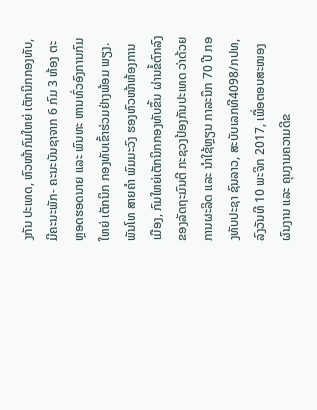ງກັນ ປະເທດ, ຫົວໜ້າກົມໃຫຍ່ ເຕັກນິກກອງທັບ, ມີຄະນະພັກ- ຄະນະບັນຊາຈາກ 6 ກົມ 3 ຫ້ອງ ຕະຫຼອດຮອດນາຍ ແລະ ພົນທະ ຫານທົ່ວອົງການກົມໃຫຍ່ ເຕັກນິກ ກອງທັບເຂົ້າຮ່ວມຢ່າງພ້ອມ ພຽງ. ພັນໂທ ສາຍຄຳ ພົມມະວົງ ຮອງຫົວໜ້າຫ້ອງການເມືອງ, ກົມໃຫຍ່ເຕັກນິກກອງທັບຂຶ້ນ ຜ່ານຂໍ້ຕົກລົງຂອງລັດຖະມົນຕີ ກະຊວງປ້ອງກັນປະເທດ ວ່າດ້ວຍ ການຜະລິດ ແລະ ນຳໃຊ້ຫຼຽນ ກາລະນຶກ 70 ປີ ກອງທັບປະຊາ ຊົນລາວ, ສະບັບເລກທີ4098/ກປທ, ລົງວັນທີ 10 ພະຈິກ 2017, ເພື່ອຕອບສະໜອງຜົນງານ ແລະ ຄຸນງາມຄວາມດີຂ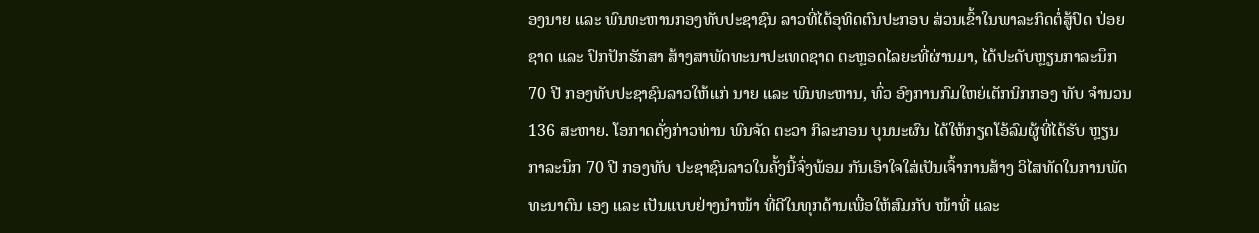ອງນາຍ ແລະ ພົນທະຫານກອງທັບປະຊາຊົນ ລາວທີ່ໄດ້ອຸທິດຕົນປະກອບ ສ່ວນເຂົ້າໃນພາລະກິດຕໍ່ສູ້ປົດ ປ່ອຍຊາດ ແລະ ປົກປັກຮັກສາ ສ້າງສາພັດທະນາປະເທດຊາດ ຕະຫຼອດໄລຍະທີ່ຜ່ານມາ, ໄດ້ປະດັບຫຼຽນກາລະນຶກ 70 ປີ ກອງທັບປະຊາຊົນລາວໃຫ້ແກ່ ນາຍ ແລະ ພົນທະຫານ, ທົ່ວ ອົງການກົມໃຫຍ່ເຕັກນິກກອງ ທັບ ຈໍານວນ 136 ສະຫາຍ. ໂອກາດດັ່ງກ່າວທ່ານ ພົນຈັດ ຕະວາ ກິລະກອນ ບຸນນະຜົນ ໄດ້ໃຫ້ກຽດໂອ້ລົມຜູ້ທີ່ໄດ້ຮັບ ຫຼຽນກາລະນຶກ 70 ປີ ກອງທັບ ປະຊາຊົນລາວໃນຄັ້ງນີ້ຈົ່ງພ້ອມ ກັນເອົາໃຈໃສ່ເປັນເຈົ້າການສ້າງ ວິໄສທັດໃນການພັດທະນາຕົນ ເອງ ແລະ ເປັນແບບຢ່າງນຳໜ້າ ທີ່ດີໃນທຸກດ້ານເພື່ອໃຫ້ສົມກັບ ໜ້າທີ່ ແລະ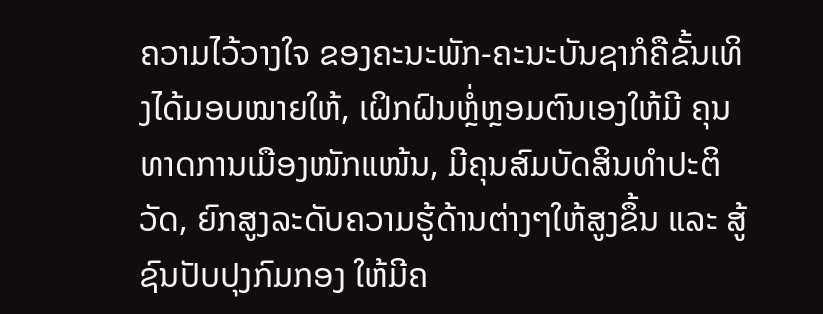ຄວາມໄວ້ວາງໃຈ ຂອງຄະນະພັກ-ຄະນະບັນຊາກໍຄືຂັ້ນເທິງໄດ້ມອບໝາຍໃຫ້, ເຝິກຝົນຫຼໍ່ຫຼອມຕົນເອງໃຫ້ມີ ຄຸນທາດການເມືອງໜັກແໜ້ນ, ມີຄຸນສົມບັດສິນທຳປະຕິວັດ, ຍົກສູງລະດັບຄວາມຮູ້ດ້ານຕ່າງໆໃຫ້ສູງຂຶ້ນ ແລະ ສູ້ຊົນປັບປຸງກົມກອງ ໃຫ້ມີຄ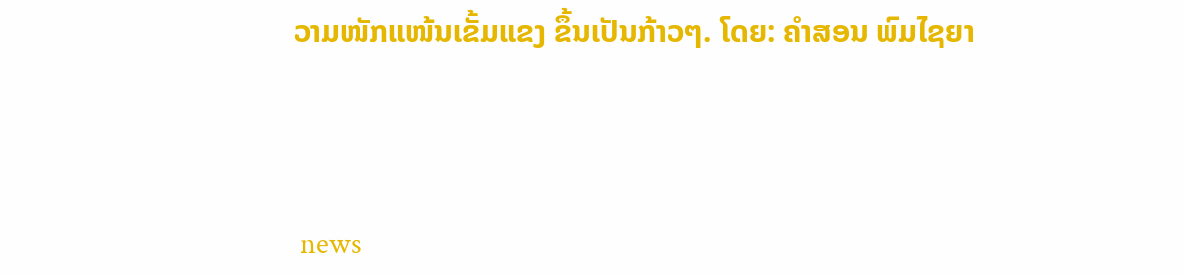ວາມໜັກແໜ້ນເຂັ້ມແຂງ ຂຶ້ນເປັນກ້າວໆ. ໂດຍ: ຄໍາສອນ ພົມໄຊຍາ



 news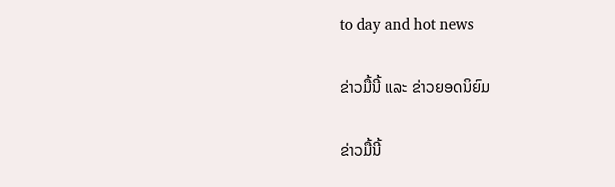to day and hot news

ຂ່າວມື້ນີ້ ແລະ ຂ່າວຍອດນິຍົມ

ຂ່າວມື້ນີ້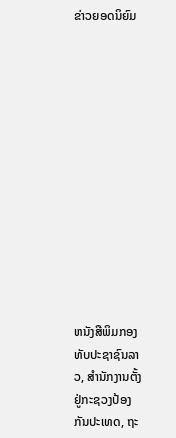ຂ່າວຍອດນິຍົມ













ຫນັງສືພິມກອງທັບປະຊາຊົນລາວ, ສຳນັກງານຕັ້ງຢູ່ກະຊວງປ້ອງກັນປະເທດ, ຖະ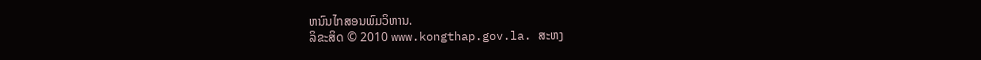ຫນົນໄກສອນພົມວິຫານ.
ລິຂະສິດ © 2010 www.kongthap.gov.la. ສະຫງ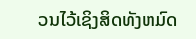ວນໄວ້ເຊິງສິດທັງຫມົດ